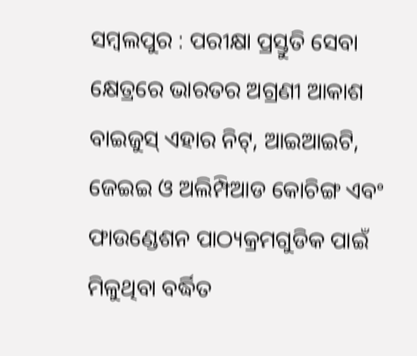ସମ୍ବଲପୁର : ପରୀକ୍ଷା ପ୍ରସ୍ତୁତି ସେବା କ୍ଷେତ୍ରରେ ଭାରତର ଅଗ୍ରଣୀ ଆକାଶ ବାଇଜୁସ୍ ଏହାର ନିଟ୍, ଆଇଆଇଟି, ଜେଇଇ ଓ ଅଲିମ୍ପିଆଡ କୋଚିଙ୍ଗ ଏବଂ ଫାଉଣ୍ଡେଶନ ପାଠ୍ୟକ୍ରମଗୁଡିକ ପାଇଁ ମିଳୁଥିବା ବର୍ଦ୍ଧିତ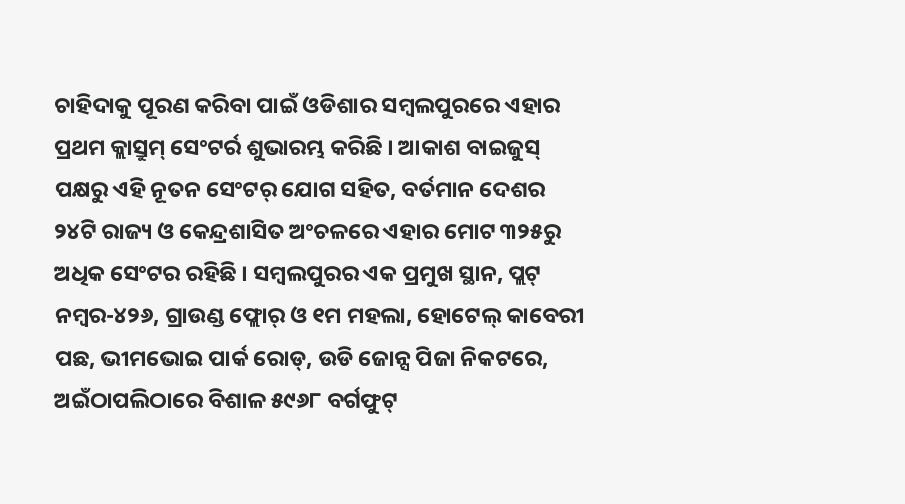ଚାହିଦାକୁ ପୂରଣ କରିବା ପାଇଁ ଓଡିଶାର ସମ୍ବଲପୁରରେ ଏହାର ପ୍ରଥମ କ୍ଲାସ୍ରୁମ୍ ସେଂଟର୍ର ଶୁଭାରମ୍ଭ କରିଛି । ଆକାଶ ବାଇଜୁସ୍ ପକ୍ଷରୁ ଏହି ନୂତନ ସେଂଟର୍ ଯୋଗ ସହିତ, ବର୍ତମାନ ଦେଶର ୨୪ଟି ରାଜ୍ୟ ଓ କେନ୍ଦ୍ରଶାସିତ ଅଂଚଳରେ ଏହାର ମୋଟ ୩୨୫ରୁ ଅଧିକ ସେଂଟର ରହିଛି । ସମ୍ବଲପୁରର ଏକ ପ୍ରମୁଖ ସ୍ଥାନ, ପ୍ଲଟ୍ ନମ୍ବର-୪୨୬, ଗ୍ରାଉଣ୍ଡ ଫ୍ଲୋର୍ ଓ ୧ମ ମହଲା, ହୋଟେଲ୍ କାବେରୀ ପଛ, ଭୀମଭୋଇ ପାର୍କ ରୋଡ୍, ଉଡି ଜୋନ୍ସ ପିଜା ନିକଟରେ, ଅଇଁଠାପଲିଠାରେ ବିଶାଳ ୫୯୬୮ ବର୍ଗଫୁଟ୍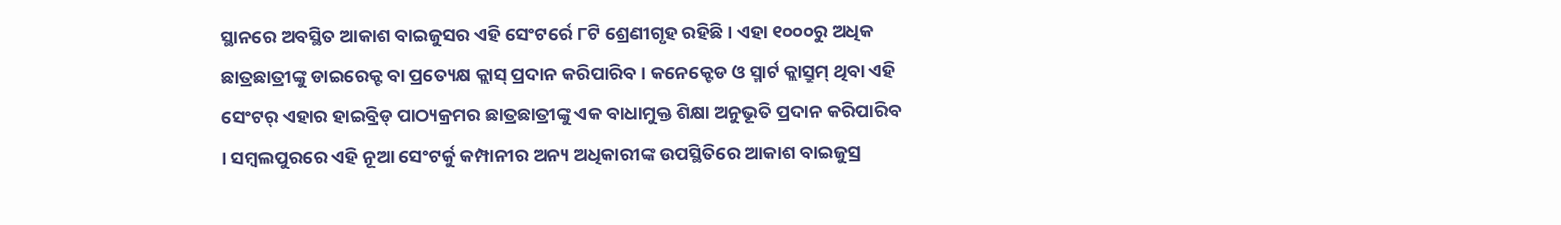ସ୍ଥାନରେ ଅବସ୍ଥିତ ଆକାଶ ବାଇଜୁସର ଏହି ସେଂଟର୍ରେ ୮ଟି ଶ୍ରେଣୀଗୃହ ରହିଛି । ଏହା ୧୦୦୦ରୁ ଅଧିକ ଛାତ୍ରଛାତ୍ରୀଙ୍କୁ ଡାଇରେକ୍ଟ ବା ପ୍ରତ୍ୟେକ୍ଷ କ୍ଲାସ୍ ପ୍ରଦାନ କରିପାରିବ । କନେକ୍ଟେଡ ଓ ସ୍ମାର୍ଟ କ୍ଲାସ୍ରୁମ୍ ଥିବା ଏହି ସେଂଟର୍ ଏହାର ହାଇବ୍ରିଡ୍ ପାଠ୍ୟକ୍ରମର ଛାତ୍ରଛାତ୍ରୀଙ୍କୁ ଏକ ବାଧାମୁକ୍ତ ଶିକ୍ଷା ଅନୁଭୂତି ପ୍ରଦାନ କରିପାରିବ । ସମ୍ବଲପୁରରେ ଏହି ନୂଆ ସେଂଟର୍କୁ କମ୍ପାନୀର ଅନ୍ୟ ଅଧିକାରୀଙ୍କ ଉପସ୍ଥିତିରେ ଆକାଶ ବାଇଜୁସ୍ର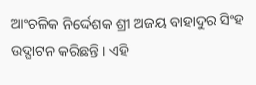ଆଂଚଳିକ ନିର୍ଦ୍ଦେଶକ ଶ୍ରୀ ଅଜୟ ବାହାଦୁର ସିଂହ ଉଦ୍ଘାଟନ କରିଛନ୍ତି । ଏହି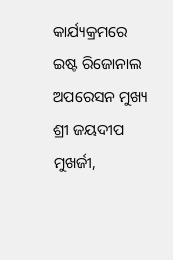କାର୍ଯ୍ୟକ୍ରମରେ ଇଷ୍ଟ ରିଜୋନାଲ ଅପରେସନ ମୁଖ୍ୟ ଶ୍ରୀ ଜୟଦୀପ ମୁଖର୍ଜୀ,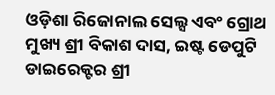ଓଡ଼ିଶା ରିଜୋନାଲ ସେଲ୍ସ ଏବଂ ଗ୍ରୋଥ ମୁଖ୍ୟ ଶ୍ରୀ ବିକାଶ ଦାସ, ଇଷ୍ଟ ଡେପୁଟି ଡାଇରେକ୍ଟର ଶ୍ରୀ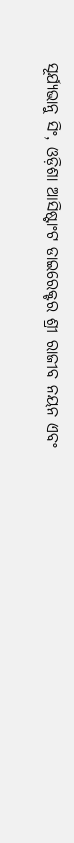ସୂର୍ଯ୍ୟଭାନୁ ସିଂ, ଓଡ଼ିଶା ଆସିଷ୍ଟାଂଟ ଡାଇରେକ୍ଟର ଶ୍ରୀ ରାଜୀବ ନୟନ ଏବଂ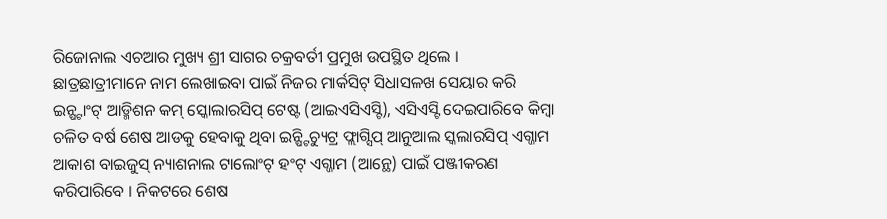ରିଜୋନାଲ ଏଚଆର ମୁଖ୍ୟ ଶ୍ରୀ ସାଗର ଚକ୍ରବର୍ତୀ ପ୍ରମୁଖ ଉପସ୍ଥିତ ଥିଲେ ।
ଛାତ୍ରଛାତ୍ରୀମାନେ ନାମ ଲେଖାଇବା ପାଇଁ ନିଜର ମାର୍କସିଟ୍ ସିଧାସଳଖ ସେୟାର କରି ଇନ୍ଷ୍ଟାଂଟ୍ ଆଡ୍ମିଶନ କମ୍ ସ୍କୋଲାରସିପ୍ ଟେଷ୍ଟ (ଆଇଏସିଏସ୍ଟି), ଏସିଏସ୍ଟି ଦେଇପାରିବେ କିମ୍ବା ଚଳିତ ବର୍ଷ ଶେଷ ଆଡକୁ ହେବାକୁ ଥିବା ଇନ୍ଷ୍ଟିଚ୍ୟୁଟ୍ର ଫ୍ଲାଗ୍ସିପ୍ ଆନୁଆଲ ସ୍କଲାରସିପ୍ ଏଗ୍ଜାମ ଆକାଶ ବାଇଜୁସ୍ ନ୍ୟାଶନାଲ ଟାଲୋଂଟ୍ ହଂଟ୍ ଏଗ୍ଜାମ (ଆନ୍ଥେ) ପାଇଁ ପଞ୍ଜୀକରଣ କରିପାରିବେ । ନିକଟରେ ଶେଷ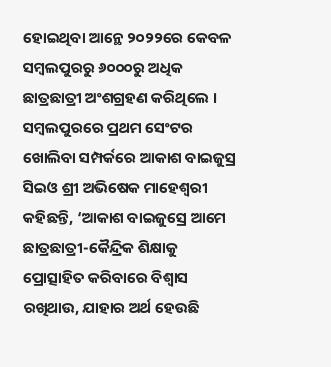ହୋଇଥିବା ଆନ୍ଥେ ୨୦୨୨ରେ କେବଳ ସମ୍ବଲପୁରରୁ ୬୦୦୦ରୁ ଅଧିକ ଛାତ୍ରଛାତ୍ରୀ ଅଂଶଗ୍ରହଣ କରିଥିଲେ ।
ସମ୍ବଲପୁରରେ ପ୍ରଥମ ସେଂଟର ଖୋଲିବା ସମ୍ପର୍କରେ ଆକାଶ ବାଇଜୁସ୍ର ସିଇଓ ଶ୍ରୀ ଅଭିଷେକ ମାହେଶ୍ୱରୀ କହିଛନ୍ତି, ‘ଆକାଶ ବାଇଜୁସ୍ରେ ଆମେ ଛାତ୍ରଛାତ୍ରୀ-କୈନ୍ଦ୍ରିକ ଶିକ୍ଷାକୁ ପ୍ରୋତ୍ସାହିତ କରିବାରେ ବିଶ୍ୱାସ ରଖିଥାଉ, ଯାହାର ଅର୍ଥ ହେଉଛି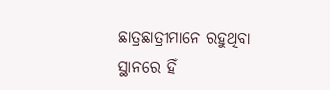ଛାତ୍ରଛାତ୍ରୀମାନେ ରହୁଥିବା ସ୍ଥାନରେ ହିଁ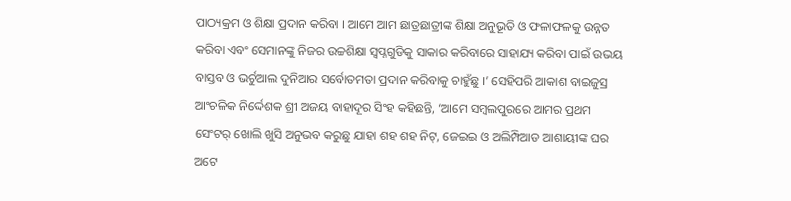ପାଠ୍ୟକ୍ରମ ଓ ଶିକ୍ଷା ପ୍ରଦାନ କରିବା । ଆମେ ଆମ ଛାତ୍ରଛାତ୍ରୀଙ୍କ ଶିକ୍ଷା ଅନୁଭୂତି ଓ ଫଳାଫଳକୁ ଉନ୍ନତ କରିବା ଏବଂ ସେମାନଙ୍କୁ ନିଜର ଉଚ୍ଚଶିକ୍ଷା ସ୍ୱପ୍ନଗୁଡିକୁ ସାକାର କରିବାରେ ସାହାଯ୍ୟ କରିବା ପାଇଁ ଉଭୟ ବାସ୍ତବ ଓ ଭର୍ଚୁଆଲ ଦୁନିଆର ସର୍ବୋତମତା ପ୍ରଦାନ କରିବାକୁ ଚାହୁଁଛୁ ।’ ସେହିପରି ଆକାଶ ବାଇଜୁସ୍ର ଆଂଚଳିକ ନିର୍ଦ୍ଦେଶକ ଶ୍ରୀ ଅଜୟ ବାହାଦୂର ସିଂହ କହିଛନ୍ତି, ‘ଆମେ ସମ୍ବଲପୁରରେ ଆମର ପ୍ରଥମ ସେଂଟର୍ ଖୋଲି ଖୁସି ଅନୁଭବ କରୁଛୁ ଯାହା ଶହ ଶହ ନିଟ୍, ଜେଇଇ ଓ ଅଲିମ୍ପିଆଡ ଆଶାୟୀଙ୍କ ଘର ଅଟେ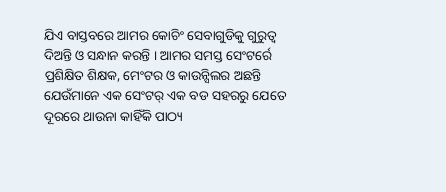ଯିଏ ବାସ୍ତବରେ ଆମର କୋଚିଂ ସେବାଗୁଡିକୁ ଗୁରୁତ୍ୱ ଦିଅନ୍ତି ଓ ସନ୍ଧାନ କରନ୍ତି । ଆମର ସମସ୍ତ ସେଂଟର୍ରେ ପ୍ରଶିକ୍ଷିତ ଶିକ୍ଷକ, ମେଂଟର ଓ କାଉନ୍ସିଲର ଅଛନ୍ତି ଯେଉଁମାନେ ଏକ ସେଂଟର୍ ଏକ ବଡ ସହରରୁ ଯେତେ ଦୂରରେ ଥାଉନା କାହିଁକି ପାଠ୍ୟ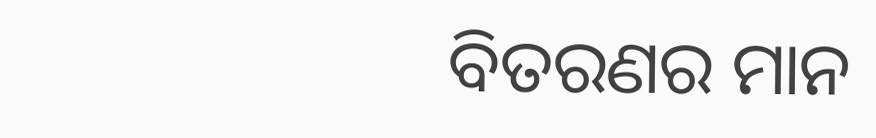ବିତରଣର ମାନ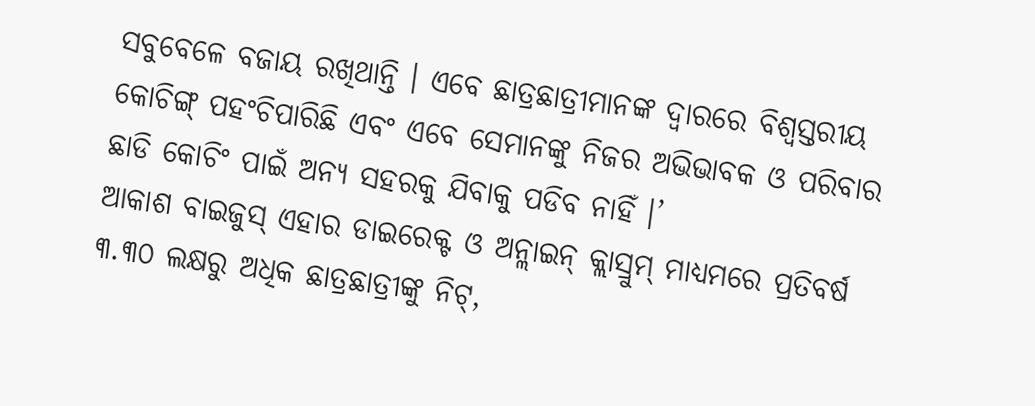ସବୁବେଳେ ବଜାୟ ରଖିଥାନ୍ତି । ଏବେ ଛାତ୍ରଛାତ୍ରୀମାନଙ୍କ ଦ୍ୱାରରେ ବିଶ୍ୱସ୍ତରୀୟ କୋଚିଙ୍ଗ୍ ପହଂଚିପାରିଛି ଏବଂ ଏବେ ସେମାନଙ୍କୁ ନିଜର ଅଭିଭାବକ ଓ ପରିବାର ଛାଡି କୋଚିଂ ପାଇଁ ଅନ୍ୟ ସହରକୁ ଯିବାକୁ ପଡିବ ନାହିଁ ।’
ଆକାଶ ବାଇଜୁସ୍ ଏହାର ଡାଇରେକ୍ଟ ଓ ଅନ୍ଲାଇନ୍ କ୍ଲାସ୍ରୁମ୍ ମାଧ୍ୟମରେ ପ୍ରତିବର୍ଷ ୩.୩୦ ଲକ୍ଷରୁ ଅଧିକ ଛାତ୍ରଛାତ୍ରୀଙ୍କୁ ନିଟ୍,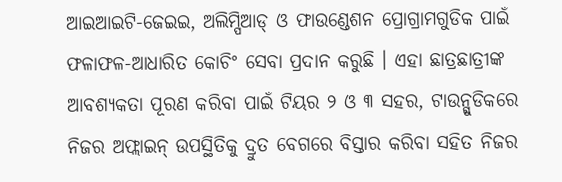ଆଇଆଇଟି-ଜେଇଇ, ଅଲିମ୍ପିଆଡ୍ ଓ ଫାଉଣ୍ଡେଶନ ପ୍ରୋଗ୍ରାମଗୁଡିକ ପାଇଁ ଫଳାଫଳ-ଆଧାରିତ କୋଚିଂ ସେବା ପ୍ରଦାନ କରୁଛି । ଏହା ଛାତ୍ରଛାତ୍ରୀଙ୍କ ଆବଶ୍ୟକତା ପୂରଣ କରିବା ପାଇଁ ଟିୟର ୨ ଓ ୩ ସହର, ଟାଉନ୍ଗୁଡିକରେ ନିଜର ଅଫ୍ଲାଇନ୍ ଉପସ୍ଥିତିକୁ ଦ୍ରୁତ ବେଗରେ ବିସ୍ତାର କରିବା ସହିତ ନିଜର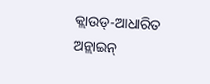କ୍ଲାଉଡ୍-ଆଧାରିତ ଅନ୍ଲାଇନ୍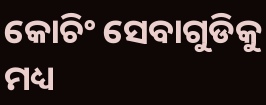କୋଚିଂ ସେବାଗୁଡିକୁ ମଧ୍ୟ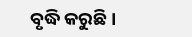ବୃଦ୍ଧି କରୁଛି ।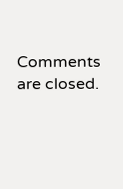Comments are closed.